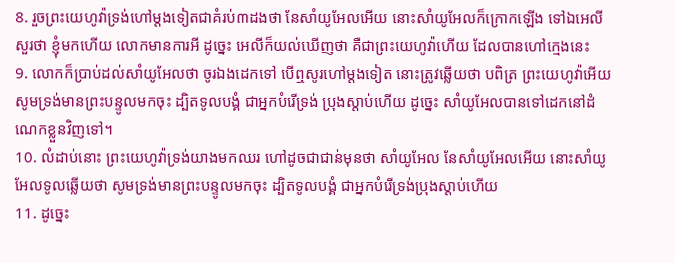8. រួចព្រះយេហូវ៉ាទ្រង់ហៅម្តងទៀតជាគំរប់៣ដងថា នែសាំយូអែលអើយ នោះសាំយូអែលក៏ក្រោកឡើង ទៅឯអេលីសួរថា ខ្ញុំមកហើយ លោកមានការអី ដូច្នេះ អេលីក៏យល់ឃើញថា គឺជាព្រះយេហូវ៉ាហើយ ដែលបានហៅក្មេងនេះ
9. លោកក៏ប្រាប់ដល់សាំយូអែលថា ចូរឯងដេកទៅ បើឮសូរហៅម្តងទៀត នោះត្រូវឆ្លើយថា បពិត្រ ព្រះយេហូវ៉ាអើយ សូមទ្រង់មានព្រះបន្ទូលមកចុះ ដ្បិតទូលបង្គំ ជាអ្នកបំរើទ្រង់ ប្រុងស្តាប់ហើយ ដូច្នេះ សាំយូអែលបានទៅដេកនៅដំណេកខ្លួនវិញទៅ។
10. លំដាប់នោះ ព្រះយេហូវ៉ាទ្រង់យាងមកឈរ ហៅដូចជាជាន់មុនថា សាំយូអែល នែសាំយូអែលអើយ នោះសាំយូអែលទូលឆ្លើយថា សូមទ្រង់មានព្រះបន្ទូលមកចុះ ដ្បិតទូលបង្គំ ជាអ្នកបំរើទ្រង់ប្រុងស្តាប់ហើយ
11. ដូច្នេះ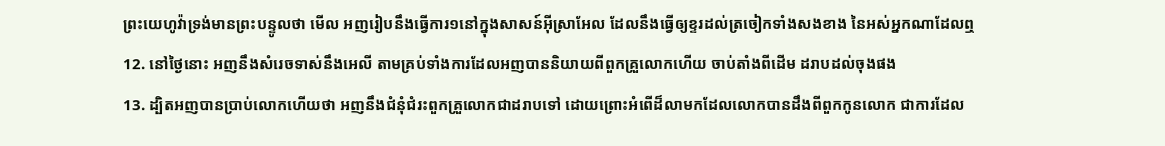ព្រះយេហូវ៉ាទ្រង់មានព្រះបន្ទូលថា មើល អញរៀបនឹងធ្វើការ១នៅក្នុងសាសន៍អ៊ីស្រាអែល ដែលនឹងធ្វើឲ្យខ្ទរដល់ត្រចៀកទាំងសងខាង នៃអស់អ្នកណាដែលឮ
12. នៅថ្ងៃនោះ អញនឹងសំរេចទាស់នឹងអេលី តាមគ្រប់ទាំងការដែលអញបាននិយាយពីពួកគ្រួលោកហើយ ចាប់តាំងពីដើម ដរាបដល់ចុងផង
13. ដ្បិតអញបានប្រាប់លោកហើយថា អញនឹងជំនុំជំរះពួកគ្រួលោកជាដរាបទៅ ដោយព្រោះអំពើដ៏លាមកដែលលោកបានដឹងពីពួកកូនលោក ជាការដែល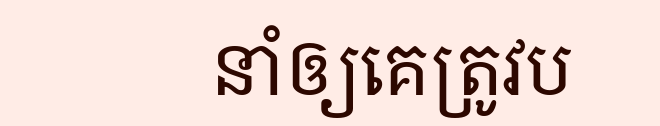នាំឲ្យគេត្រូវប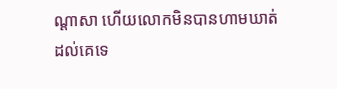ណ្តាសា ហើយលោកមិនបានហាមឃាត់ដល់គេទេ